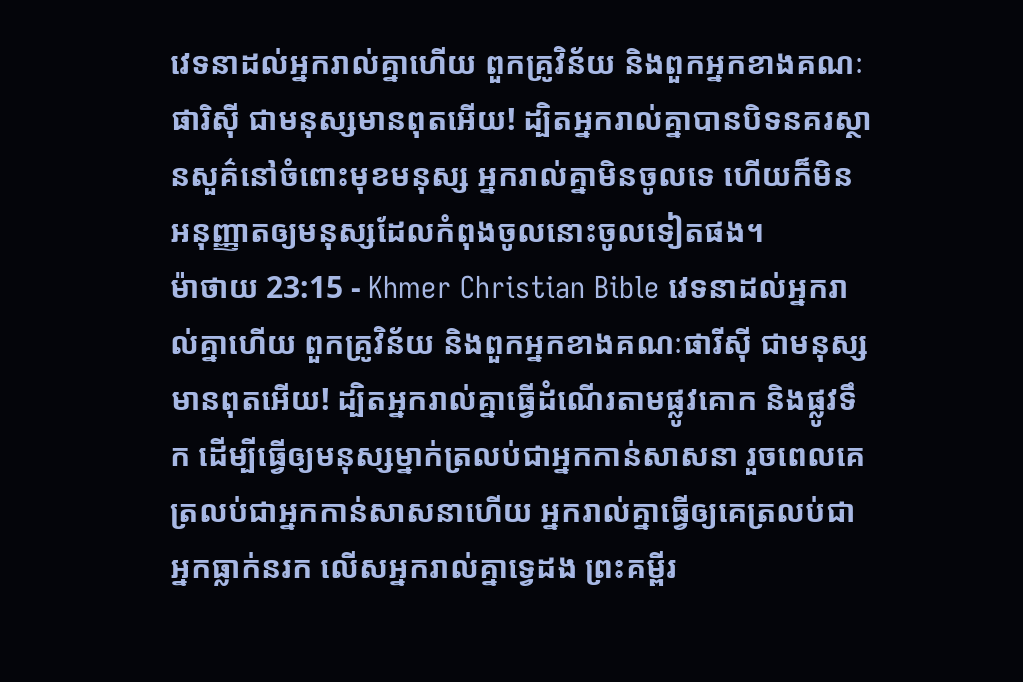វេទនាដល់អ្នករាល់គ្នាហើយ ពួកគ្រូវិន័យ និងពួកអ្នកខាងគណៈផារិស៊ី ជាមនុស្សមានពុតអើយ! ដ្បិតអ្នករាល់គ្នាបានបិទនគរស្ថានសួគ៌នៅចំពោះមុខមនុស្ស អ្នករាល់គ្នាមិនចូលទេ ហើយក៏មិនអនុញ្ញាតឲ្យមនុស្សដែលកំពុងចូលនោះចូលទៀតផង។
ម៉ាថាយ 23:15 - Khmer Christian Bible វេទនាដល់អ្នករាល់គ្នាហើយ ពួកគ្រូវិន័យ និងពួកអ្នកខាងគណៈផារីស៊ី ជាមនុស្សមានពុតអើយ! ដ្បិតអ្នករាល់គ្នាធ្វើដំណើរតាមផ្លូវគោក និងផ្លូវទឹក ដើម្បីធ្វើឲ្យមនុស្សម្នាក់ត្រលប់ជាអ្នកកាន់សាសនា រួចពេលគេត្រលប់ជាអ្នកកាន់សាសនាហើយ អ្នករាល់គ្នាធ្វើឲ្យគេត្រលប់ជាអ្នកធ្លាក់នរក លើសអ្នករាល់គ្នាទ្វេដង ព្រះគម្ពីរ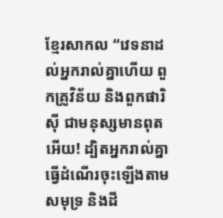ខ្មែរសាកល “វេទនាដល់អ្នករាល់គ្នាហើយ ពួកគ្រូវិន័យ និងពួកផារិស៊ី ជាមនុស្សមានពុតអើយ! ដ្បិតអ្នករាល់គ្នាធ្វើដំណើរចុះឡើងតាមសមុទ្រ និងដី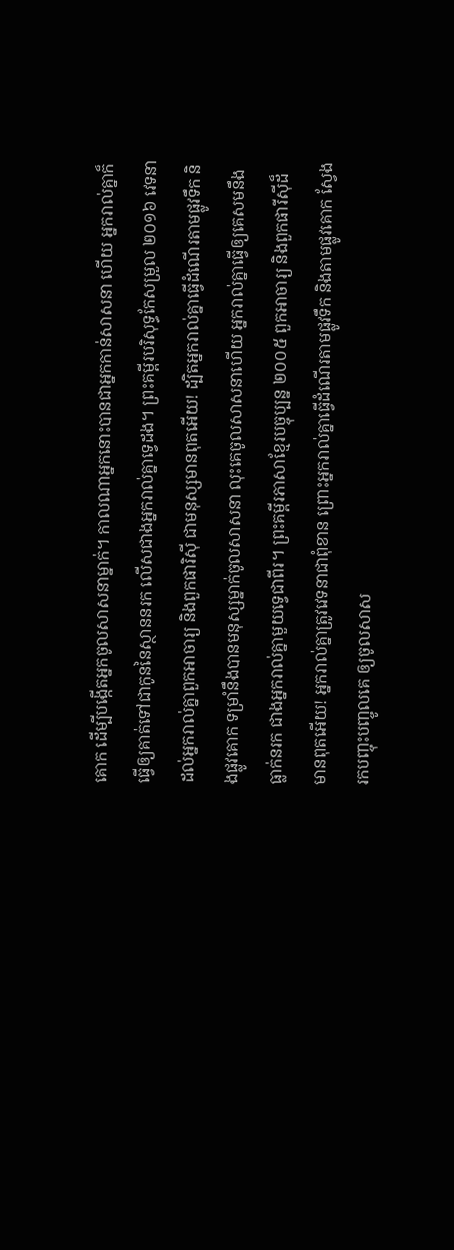គោក ដើម្បីបង្កើតអ្នកចូលសាសនាម្នាក់។ កាលណាអ្នកនោះបានជាអ្នកកាន់សាសនា ហើយ អ្នករាល់គ្នាក៏ធ្វើឲ្យគាត់ទៅជាកូននៃស្ថាននរក លើសជាងអ្នករាល់គ្នាទ្វេដង។ ព្រះគម្ពីរបរិសុទ្ធកែសម្រួល ២០១៦ វេទនាដល់អ្នករាល់គ្នាពួកអាចារ្យ និងពួកផារិស៊ី ជាមនុស្សមានពុតអើយ! ដ្បិតអ្នករាល់គ្នាធ្វើដំណើរតាមផ្លូវទឹក និងផ្លូវគោក ទម្រាំនឹងបានមនុស្សម្នាក់ចូលសាសនា លុះគេចូលសាសនាហើយ អ្នករាល់គ្នាធ្វើឲ្យគេសមនឹងធ្លាក់នរក ជាងអ្នករាល់គ្នាមួយទ្វេជាពីរ។ ព្រះគម្ពីរភាសាខ្មែរបច្ចុប្បន្ន ២០០៥ ពួកអាចារ្យ និងពួកផារីស៊ីដ៏មានពុតអើយ! អ្នករាល់គ្នាត្រូវវេទនាជាពុំខាន ព្រោះអ្នករាល់គ្នាធ្វើដំណើរតាមផ្លូវទឹក និងតាមផ្លូវគោក ស្វែងរកបញ្ចុះបញ្ចូលគេ ឲ្យចូលសាស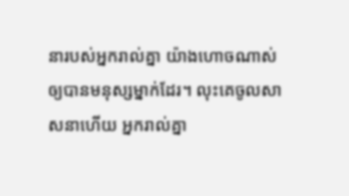នារបស់អ្នករាល់គ្នា យ៉ាងហោចណាស់ឲ្យបានមនុស្សម្នាក់ដែរ។ លុះគេចូលសាសនាហើយ អ្នករាល់គ្នា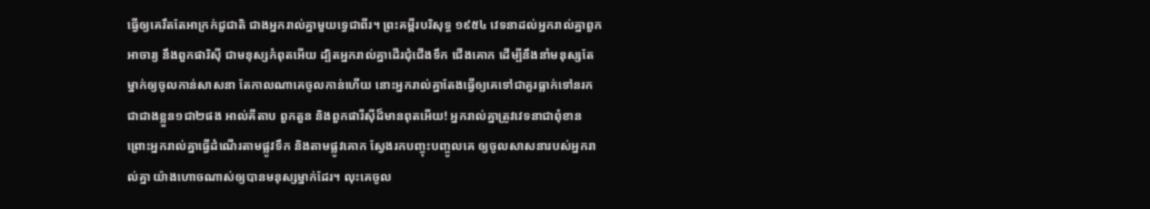ធ្វើឲ្យគេរឹតតែអាក្រក់ជួជាតិ ជាងអ្នករាល់គ្នាមួយទ្វេជាពីរ។ ព្រះគម្ពីរបរិសុទ្ធ ១៩៥៤ វេទនាដល់អ្នករាល់គ្នាពួកអាចារ្យ នឹងពួកផារិស៊ី ជាមនុស្សកំពុតអើយ ដ្បិតអ្នករាល់គ្នាដើរជុំជើងទឹក ជើងគោក ដើម្បីនឹងនាំមនុស្សតែម្នាក់ឲ្យចូលកាន់សាសនា តែកាលណាគេចូលកាន់ហើយ នោះអ្នករាល់គ្នាតែងធ្វើឲ្យគេទៅជាគួរធ្លាក់ទៅនរក ជាជាងខ្លួន១ជា២ផង អាល់គីតាប ពួកតួន និងពួកផារីស៊ីដ៏មានពុតអើយ! អ្នករាល់គ្នាត្រូវវេទនាជាពុំខាន ព្រោះអ្នករាល់គ្នាធ្វើដំណើរតាមផ្លូវទឹក និងតាមផ្លូវគោក ស្វែងរកបញ្ចុះបញ្ចូលគេ ឲ្យចូលសាសនារបស់អ្នករាល់គ្នា យ៉ាងហោចណាស់ឲ្យបានមនុស្សម្នាក់ដែរ។ លុះគេចូល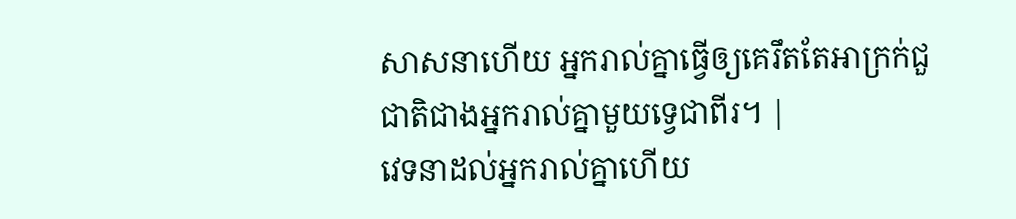សាសនាហើយ អ្នករាល់គ្នាធ្វើឲ្យគេរឹតតែអាក្រក់ជួជាតិជាងអ្នករាល់គ្នាមួយទ្វេជាពីរ។ |
វេទនាដល់អ្នករាល់គ្នាហើយ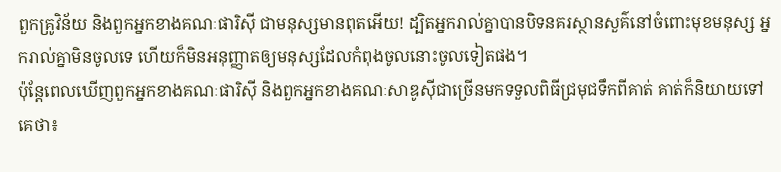ពួកគ្រូវិន័យ និងពួកអ្នកខាងគណៈផារិស៊ី ជាមនុស្សមានពុតអើយ! ដ្បិតអ្នករាល់គ្នាបានបិទនគរស្ថានសួគ៌នៅចំពោះមុខមនុស្ស អ្នករាល់គ្នាមិនចូលទេ ហើយក៏មិនអនុញ្ញាតឲ្យមនុស្សដែលកំពុងចូលនោះចូលទៀតផង។
ប៉ុន្ដែពេលឃើញពួកអ្នកខាងគណៈផារិស៊ី និងពួកអ្នកខាងគណៈសាឌូស៊ីជាច្រើនមកទទួលពិធីជ្រមុជទឹកពីគាត់ គាត់ក៏និយាយទៅគេថា៖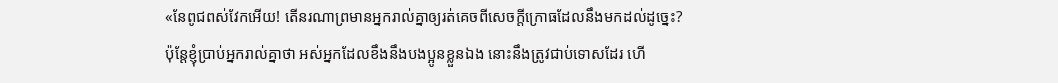«នែពូជពស់វែកអើយ! តើនរណាព្រមានអ្នករាល់គ្នាឲ្យរត់គេចពីសេចក្ដីក្រោធដែលនឹងមកដល់ដូច្នេះ?
ប៉ុន្ដែខ្ញុំប្រាប់អ្នករាល់គ្នាថា អស់អ្នកដែលខឹងនឹងបងប្អូនខ្លួនឯង នោះនឹងត្រូវជាប់ទោសដែរ ហើ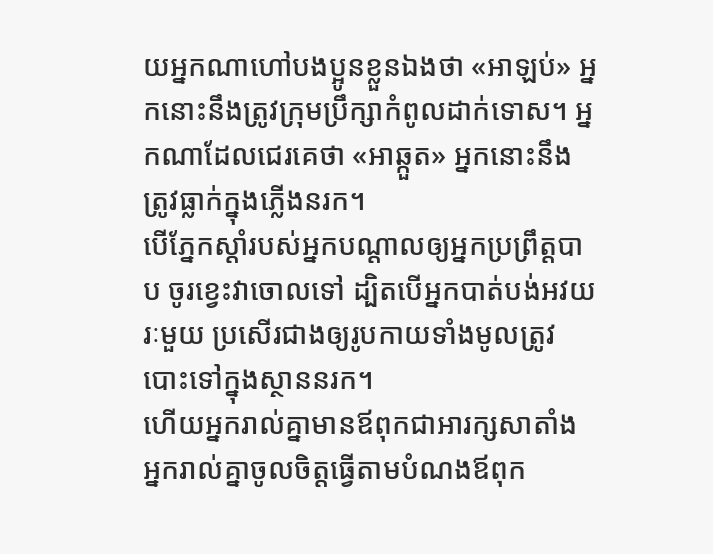យអ្នកណាហៅបងប្អូនខ្លួនឯងថា «អាឡប់» អ្នកនោះនឹងត្រូវក្រុមប្រឹក្សាកំពូលដាក់ទោស។ អ្នកណាដែលជេរគេថា «អាឆ្កួត» អ្នកនោះនឹងត្រូវធ្លាក់ក្នុងភ្លើងនរក។
បើភ្នែកស្ដាំរបស់អ្នកបណ្ដាលឲ្យអ្នកប្រព្រឹត្ដបាប ចូរខ្វេះវាចោលទៅ ដ្បិតបើអ្នកបាត់បង់អវយរៈមួយ ប្រសើរជាងឲ្យរូបកាយទាំងមូលត្រូវបោះទៅក្នុងស្ថាននរក។
ហើយអ្នករាល់គ្នាមានឪពុកជាអារក្សសាតាំង អ្នករាល់គ្នាចូលចិត្តធ្វើតាមបំណងឪពុក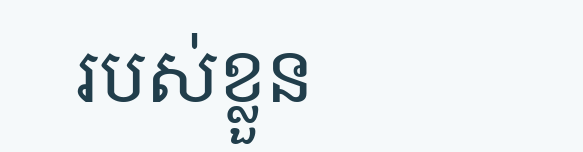របស់ខ្លួន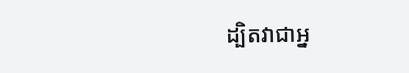ដ្បិតវាជាអ្ន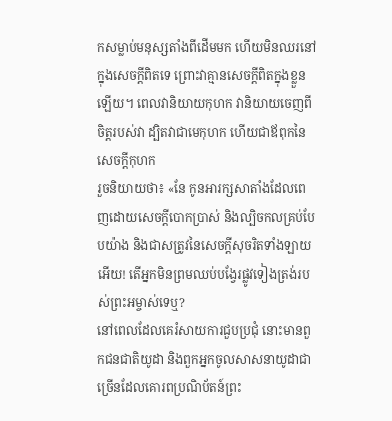កសម្លាប់មនុស្សតាំងពីដើមមក ហើយមិនឈរនៅក្នុងសេចក្ដីពិតទេ ព្រោះវាគ្មានសេចក្ដីពិតក្នុងខ្លួនឡើយ។ ពេលវានិយាយកុហក វានិយាយចេញពីចិត្ដរបស់វា ដ្បិតវាជាមេកុហក ហើយជាឪពុកនៃសេចក្ដីកុហក
រួចនិយាយថា៖ «នែ កូនអារក្សសាតាំងដែលពេញដោយសេចក្ដីបោកប្រាស់ និងល្បិចកលគ្រប់បែបយ៉ាង និងជាសត្រូវនៃសេចក្ដីសុចរិតទាំងឡាយអើយ! តើអ្នកមិនព្រមឈប់បង្វែរផ្លូវទៀងត្រង់របស់ព្រះអម្ចាស់ទេឬ?
នៅពេលដែលគេរំសាយការជួបប្រជុំ នោះមានពួកជនជាតិយូដា និងពួកអ្នកចូលសាសនាយូដាជាច្រើនដែលគោរពប្រណិប័តន៍ព្រះ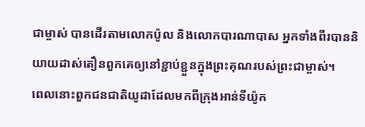ជាម្ចាស់ បានដើរតាមលោកប៉ូល និងលោកបារណាបាស អ្នកទាំងពីរបាននិយាយដាស់តឿនពួកគេឲ្យនៅខ្ជាប់ខ្ជួនក្នុងព្រះគុណរបស់ព្រះជាម្ចាស់។
ពេលនោះពួកជនជាតិយូដាដែលមកពីក្រុងអាន់ទីយ៉ូក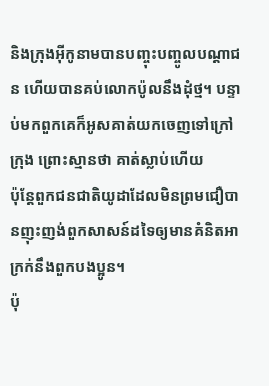និងក្រុងអ៊ីកូនាមបានបញ្ចុះបញ្ចូលបណ្ដាជន ហើយបានគប់លោកប៉ូលនឹងដុំថ្ម។ បន្ទាប់មកពួកគេក៏អូសគាត់យកចេញទៅក្រៅក្រុង ព្រោះស្មានថា គាត់ស្លាប់ហើយ
ប៉ុន្ដែពួកជនជាតិយូដាដែលមិនព្រមជឿបានញុះញង់ពួកសាសន៍ដទៃឲ្យមានគំនិតអាក្រក់នឹងពួកបងប្អូន។
ប៉ុ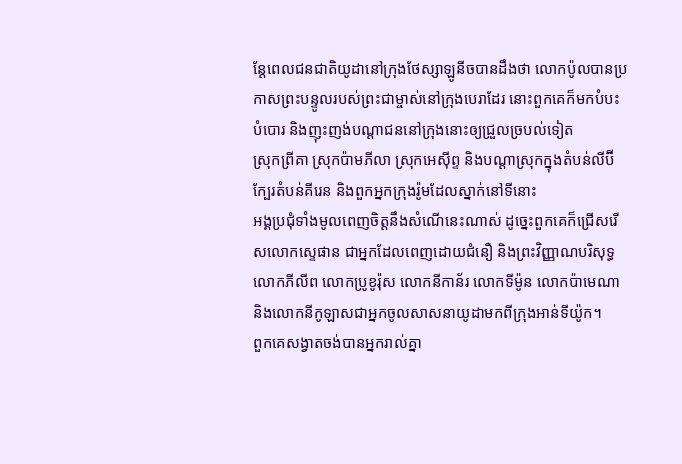ន្ដែពេលជនជាតិយូដានៅក្រុងថែស្សាឡូនីចបានដឹងថា លោកប៉ូលបានប្រកាសព្រះបន្ទូលរបស់ព្រះជាម្ចាស់នៅក្រុងបេរាដែរ នោះពួកគេក៏មកបំបះបំបោរ និងញុះញង់បណ្ដាជននៅក្រុងនោះឲ្យជ្រួលច្របល់ទៀត
ស្រុកព្រីគា ស្រុកប៉ាមភីលា ស្រុកអេស៊ីព្ទ និងបណ្ដាស្រុកក្នុងតំបន់លីប៊ីក្បែរតំបន់គីរេន និងពួកអ្នកក្រុងរ៉ូមដែលស្នាក់នៅទីនោះ
អង្គប្រជុំទាំងមូលពេញចិត្ដនឹងសំណើនេះណាស់ ដូច្នេះពួកគេក៏ជ្រើសរើសលោកស្ទេផាន ជាអ្នកដែលពេញដោយជំនឿ និងព្រះវិញ្ញាណបរិសុទ្ធ លោកភីលីព លោកប្រូខូរ៉ុស លោកនីកាន័រ លោកទីម៉ូន លោកប៉ាមេណា និងលោកនីកូឡាសជាអ្នកចូលសាសនាយូដាមកពីក្រុងអាន់ទីយ៉ូក។
ពួកគេសង្វាតចង់បានអ្នករាល់គ្នា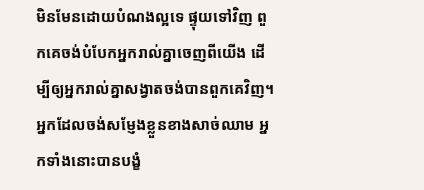មិនមែនដោយបំណងល្អទេ ផ្ទុយទៅវិញ ពួកគេចង់បំបែកអ្នករាល់គ្នាចេញពីយើង ដើម្បីឲ្យអ្នករាល់គ្នាសង្វាតចង់បានពួកគេវិញ។
អ្នកដែលចង់សម្ញែងខ្លួនខាងសាច់ឈាម អ្នកទាំងនោះបានបង្ខំ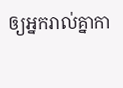ឲ្យអ្នករាល់គ្នាកា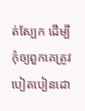ត់ស្បែក ដើម្បីកុំឲ្យពួកគេត្រូវបៀតបៀនដោ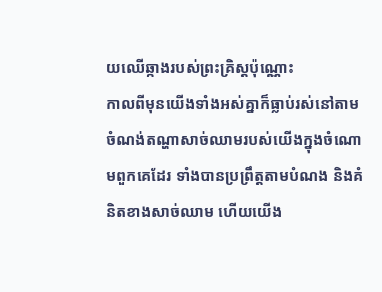យឈើឆ្កាងរបស់ព្រះគ្រិស្ដប៉ុណ្ណោះ
កាលពីមុនយើងទាំងអស់គ្នាក៏ធ្លាប់រស់នៅតាមចំណង់តណ្ហាសាច់ឈាមរបស់យើងក្នុងចំណោមពួកគេដែរ ទាំងបានប្រព្រឹត្ដតាមបំណង និងគំនិតខាងសាច់ឈាម ហើយយើង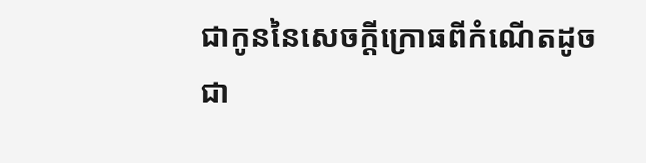ជាកូននៃសេចក្ដីក្រោធពីកំណើតដូចជា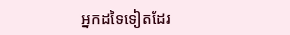អ្នកដទៃទៀតដែរ